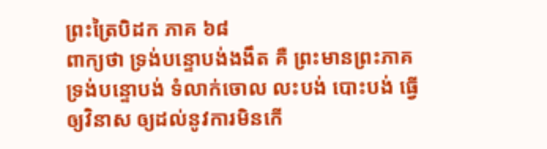ព្រះត្រៃបិដក ភាគ ៦៨
ពាក្យថា ទ្រង់បន្ទោបង់ងងឹត គឺ ព្រះមានព្រះភាគ ទ្រង់បន្ទោបង់ ទំលាក់ចោល លះបង់ បោះបង់ ធ្វើឲ្យវិនាស ឲ្យដល់នូវការមិនកើ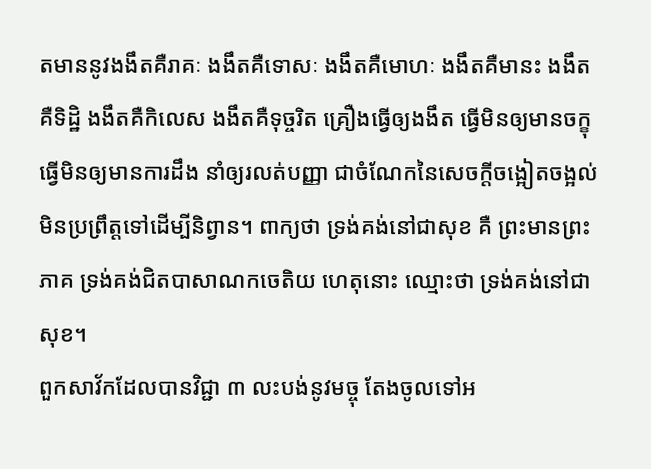តមាននូវងងឹតគឺរាគៈ ងងឹតគឺទោសៈ ងងឹតគឺមោហៈ ងងឹតគឺមានះ ងងឹតគឺទិដ្ឋិ ងងឹតគឺកិលេស ងងឹតគឺទុច្ចរិត គ្រឿងធ្វើឲ្យងងឹត ធ្វើមិនឲ្យមានចក្ខុ ធ្វើមិនឲ្យមានការដឹង នាំឲ្យរលត់បញ្ញា ជាចំណែកនៃសេចក្តីចង្អៀតចង្អល់ មិនប្រព្រឹត្តទៅដើម្បីនិព្វាន។ ពាក្យថា ទ្រង់គង់នៅជាសុខ គឺ ព្រះមានព្រះភាគ ទ្រង់គង់ជិតបាសាណកចេតិយ ហេតុនោះ ឈ្មោះថា ទ្រង់គង់នៅជាសុខ។
ពួកសាវ័កដែលបានវិជ្ជា ៣ លះបង់នូវមច្ចុ តែងចូលទៅអ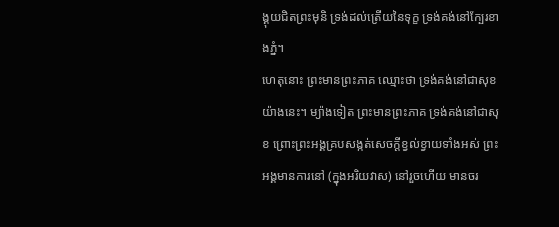ង្គុយជិតព្រះមុនិ ទ្រង់ដល់ត្រើយនៃទុក្ខ ទ្រង់គង់នៅក្បែរខាងភ្នំ។
ហេតុនោះ ព្រះមានព្រះភាគ ឈ្មោះថា ទ្រង់គង់នៅជាសុខ យ៉ាងនេះ។ ម្យ៉ាងទៀត ព្រះមានព្រះភាគ ទ្រង់គង់នៅជាសុខ ព្រោះព្រះអង្គគ្របសង្កត់សេចក្តីខ្វល់ខ្វាយទាំងអស់ ព្រះអង្គមានការនៅ (ក្នុងអរិយវាស) នៅរួចហើយ មានចរ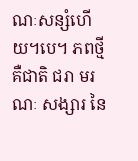ណៈសន្សំហើយ។បេ។ ភពថ្មី គឺជាតិ ជរា មរណៈ សង្សារ នៃ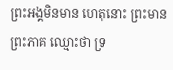ព្រះអង្គមិនមាន ហេតុនោះ ព្រះមានព្រះភាគ ឈ្មោះថា ទ្រ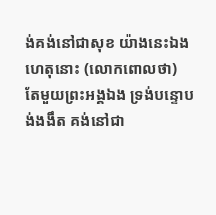ង់គង់នៅជាសុខ យ៉ាងនេះឯង ហេតុនោះ (លោកពោលថា) តែមួយព្រះអង្គឯង ទ្រង់បន្ទោបង់ងងឹត គង់នៅជា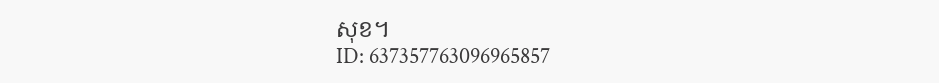សុខ។
ID: 637357763096965857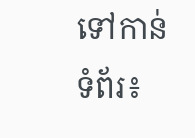ទៅកាន់ទំព័រ៖